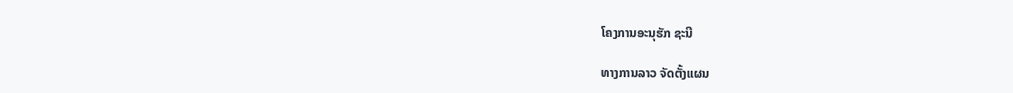ໂຄງການອະນຸຮັກ ຊະນີ

ທາງການລາວ ຈັດຕັ້ງແຜນ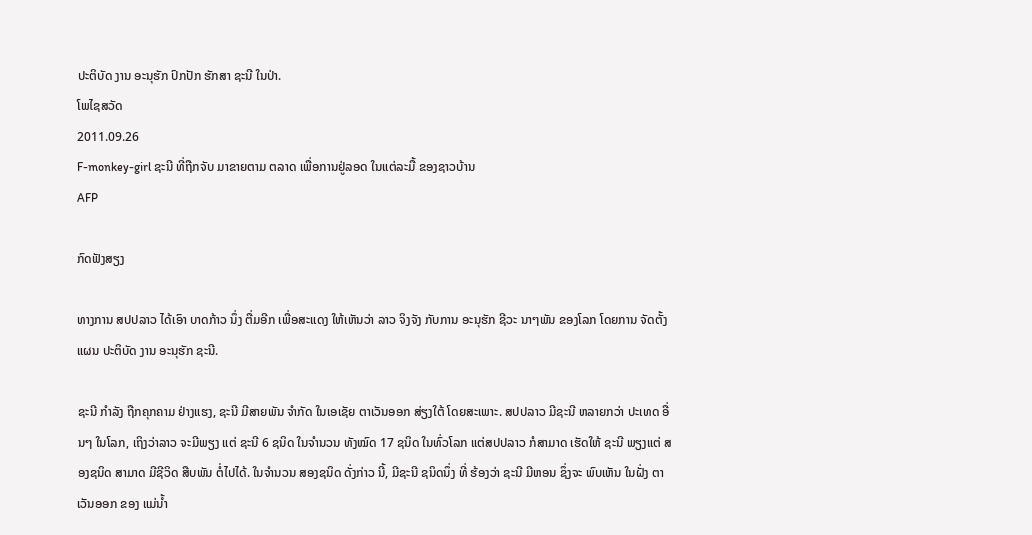ປະຕິບັດ ງານ ອະນຸຮັກ ປົກປັກ ຮັກສາ ຊະນີ ໃນປ່າ.
ໂພໄຊສວັດ
2011.09.26
F-monkey-girl ຊະນີ ທີ່ຖືກຈັບ ມາຂາຍຕາມ ຕລາດ ເພື່ອການຢູ່ລອດ ໃນແຕ່ລະມື້ ຂອງຊາວບ້ານ
AFP

ກົດຟັງສຽງ

ທາງການ ສປປລາວ ໄດ້ເອົາ ບາດກ້າວ ນຶ່ງ ຕື່ມອີກ ເພື່ອສະແດງ ໃຫ້ເຫັນວ່າ ລາວ ຈິງຈັງ ກັບການ ອະນຸຮັກ ຊີວະ ນາໆພັນ ຂອງໂລກ ໂດຍການ ຈັດຕັ້ງແຜນ ປະຕິບັດ ງານ ອະນຸຮັກ ຊະນີ.

ຊະນີ ກໍາລັງ ຖືກຄຸກຄາມ ຢ່າງແຮງ, ຊະນີ ມີສາຍພັນ ຈໍາກັດ ໃນເອເຊັຍ ຕາເວັນອອກ ສ່ຽງໃຕ້ ໂດຍສະເພາະ. ສປປລາວ ມີຊະນີ ຫລາຍກວ່າ ປະເທດ ອື່ນໆ ໃນໂລກ, ເຖິງວ່າລາວ ຈະມີພຽງ ແຕ່ ຊະນີ 6 ຊນິດ ໃນຈໍານວນ ທັງໝົດ 17 ຊນິດ ໃນທົ່ວໂລກ ແຕ່ສປປລາວ ກໍສາມາດ ເຮັດໃຫ້ ຊະນີ ພຽງແຕ່ ສອງຊນິດ ສາມາດ ມີຊີວິດ ສືບພັນ ຕໍ່ໄປໄດ້. ໃນຈໍານວນ ສອງຊນິດ ດັ່ງກ່າວ ນີ້, ມີຊະນີ ຊນິດນຶ່ງ ທີ່ ຮ້ອງວ່າ ຊະນີ ມີຫອນ ຊຶ່ງຈະ ພົບເຫັນ ໃນຝັ່ງ ຕາເວັນອອກ ຂອງ ແມ່ນໍ້າ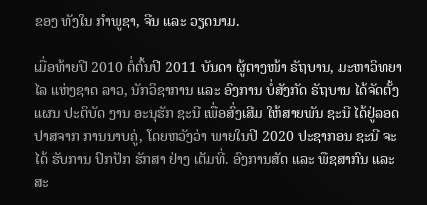ຂອງ ທັງໃນ ກໍາພູຊາ, ຈີນ ແລະ ວຽດນາມ.

ເມື່ອທ້າຍປີ 2010 ຕໍ່ຕົ້ນປີ 2011 ບັນດາ ຜູ້ຕາງໜ້າ ຣັຖບານ, ມະຫາວິທຍາໄລ ແຫ່ງຊາດ ລາວ, ນັກວິຊາການ ແລະ ອົງການ ບໍ່ສັງກັດ ຣັຖບານ ໄດ້ຈັດຕັ້ງ ແຜນ ປະຕິບັດ ງານ ອະນຸຮັກ ຊະນີ ເພື່ອສົ່ງເສີມ ໃຫ້ສາຍພັນ ຊະນີ ໄດ້ຢູ່ລອດ ປາສຈາກ ການນາບຄູ່, ໂດຍຫວັງວ່າ ພາຍໃນປີ 2020 ປະຊາກອນ ຊະນີ ຈະໄດ້ ຮັບການ ປົກປັກ ຮັກສາ ຢ່າງ ເຕັມທີ່. ອົງການສັດ ແລະ ພືຊສາກົນ ແລະ ສະ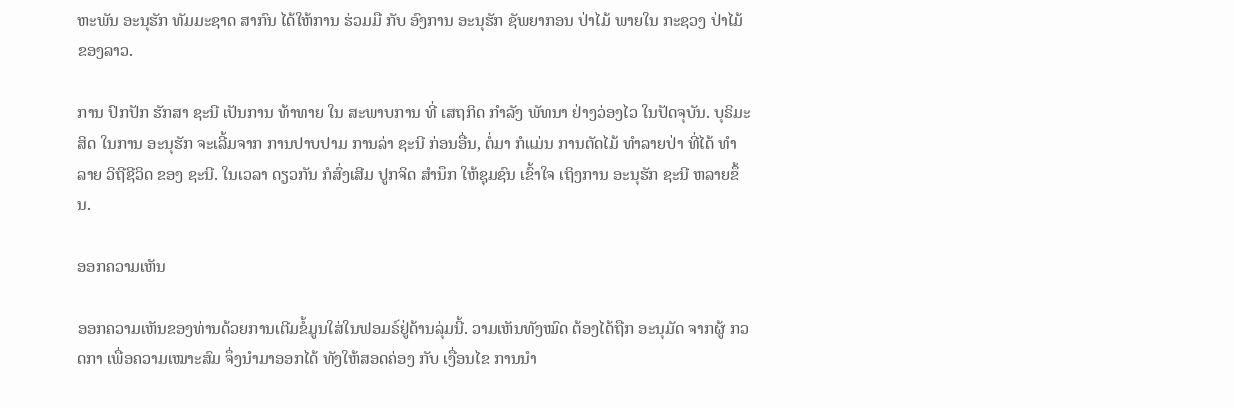ຫະພັນ ອະນຸຮັກ ທັມມະຊາດ ສາກົນ ໄດ້ໃຫ້ການ ຮ່ວມມື ກັບ ອົງການ ອະນຸຮັກ ຊັພຍາກອນ ປ່າໄມ້ ພາຍໃນ ກະຊວງ ປ່າໄມ້ ຂອງລາວ.

ການ ປົກປັກ ຮັກສາ ຊະນີ ເປັນການ ທ້າທາຍ ໃນ ສະພາບການ ທີ່ ເສຖກິດ ກໍາລັງ ພັທນາ ຢ່າງວ່ອງໄວ ໃນປັດຈຸບັນ. ບຸຣິມະສິດ ໃນການ ອະນຸຮັກ ຈະເລີ້ມຈາກ ການປາບປາມ ການລ່າ ຊະນີ ກ່ອນອື່ນ, ຕໍ່ມາ ກໍແມ່ນ ການຕັດໄມ້ ທໍາລາຍປ່າ ທີ່ໄດ້ ທໍາລາຍ ວິຖີຊີວິດ ຂອງ ຊະນີ. ໃນເວລາ ດຽວກັນ ກໍສົ່ງເສີມ ປູກຈິດ ສໍານຶກ ໃຫ້ຊຸມຊົນ ເຂົ້າໃຈ ເຖິງການ ອະນຸຮັກ ຊະນີ ຫລາຍຂຶ້ນ.

ອອກຄວາມເຫັນ

ອອກຄວາມເຫັນຂອງທ່ານດ້ວຍການເຕີມຂໍ້ມູນໃສ່ໃນຟອມຣ໌ຢູ່ດ້ານລຸ່ມນີ້. ວາມເຫັນທັງໝົດ ຕ້ອງໄດ້ຖືກ ອະນຸມັດ ຈາກຜູ້ ກວດກາ ເພື່ອຄວາມເໝາະສົມ ຈຶ່ງນໍາມາອອກໄດ້ ທັງໃຫ້ສອດຄ່ອງ ກັບ ເງື່ອນໄຂ ການນຳ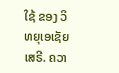ໃຊ້ ຂອງ ວິທຍຸເອເຊັຍເສຣີ. ຄວາ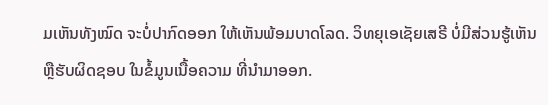ມເຫັນທັງໝົດ ຈະບໍ່ປາກົດອອກ ໃຫ້ເຫັນພ້ອມບາດໂລດ. ວິທຍຸເອເຊັຍເສຣີ ບໍ່ມີສ່ວນຮູ້ເຫັນ ຫຼືຮັບຜິດຊອບ ໃນຂໍ້ມູນເນື້ອຄວາມ ທີ່ນໍາມາອອກ.